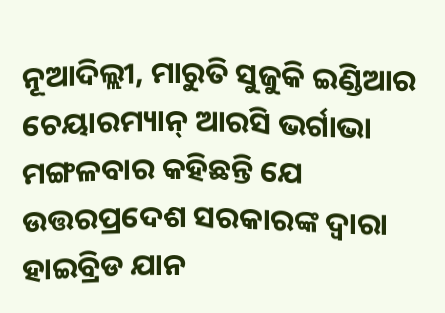ନୂଆଦିଲ୍ଲୀ, ମାରୁତି ସୁଜୁକି ଇଣ୍ଡିଆର ଚେୟାରମ୍ୟାନ୍ ଆରସି ଭର୍ଗାଭା ମଙ୍ଗଳବାର କହିଛନ୍ତି ଯେ ଉତ୍ତରପ୍ରଦେଶ ସରକାରଙ୍କ ଦ୍ୱାରା ହାଇବ୍ରିଡ ଯାନ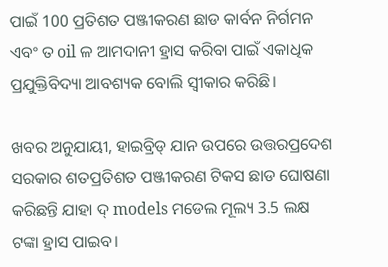ପାଇଁ 100 ପ୍ରତିଶତ ପଞ୍ଜୀକରଣ ଛାଡ କାର୍ବନ ନିର୍ଗମନ ଏବଂ ତ oil ଳ ଆମଦାନୀ ହ୍ରାସ କରିବା ପାଇଁ ଏକାଧିକ ପ୍ରଯୁକ୍ତିବିଦ୍ୟା ଆବଶ୍ୟକ ବୋଲି ସ୍ୱୀକାର କରିଛି।

ଖବର ଅନୁଯାୟୀ, ହାଇବ୍ରିଡ୍ ଯାନ ଉପରେ ଉତ୍ତରପ୍ରଦେଶ ସରକାର ଶତପ୍ରତିଶତ ପଞ୍ଜୀକରଣ ଟିକସ ଛାଡ ଘୋଷଣା କରିଛନ୍ତି ଯାହା ଦ୍ models ମଡେଲ ମୂଲ୍ୟ 3.5 ଲକ୍ଷ ଟଙ୍କା ହ୍ରାସ ପାଇବ।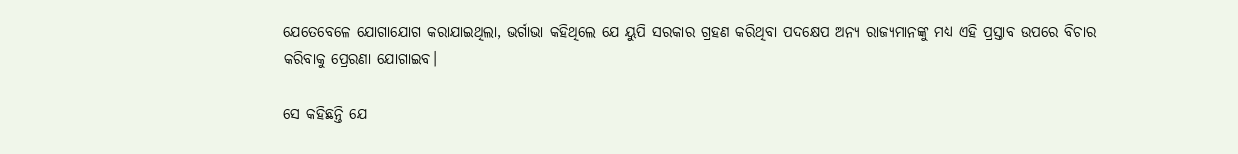ଯେତେବେଳେ ଯୋଗାଯୋଗ କରାଯାଇଥିଲା, ଭର୍ଗାଭା କହିଥିଲେ ଯେ ୟୁପି ସରକାର ଗ୍ରହଣ କରିଥିବା ପଦକ୍ଷେପ ଅନ୍ୟ ରାଜ୍ୟମାନଙ୍କୁ ମଧ୍ୟ ଏହି ପ୍ରସ୍ତାବ ଉପରେ ବିଚାର କରିବାକୁ ପ୍ରେରଣା ଯୋଗାଇବ।

ସେ କହିଛନ୍ତି ଯେ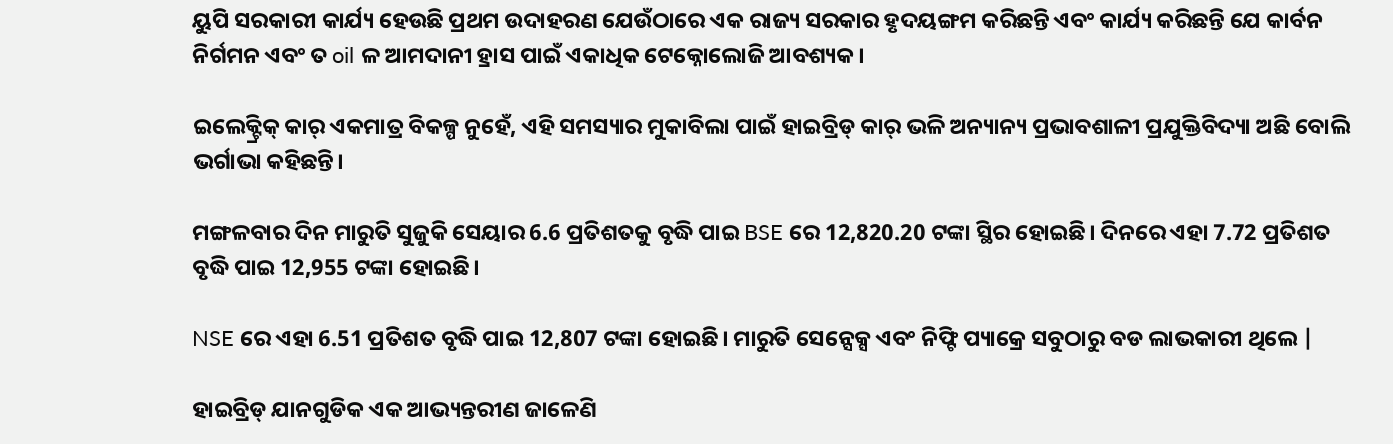ୟୁପି ସରକାରୀ କାର୍ଯ୍ୟ ହେଉଛି ପ୍ରଥମ ଉଦାହରଣ ଯେଉଁଠାରେ ଏକ ରାଜ୍ୟ ସରକାର ହୃଦୟଙ୍ଗମ କରିଛନ୍ତି ଏବଂ କାର୍ଯ୍ୟ କରିଛନ୍ତି ଯେ କାର୍ବନ ନିର୍ଗମନ ଏବଂ ତ oil ଳ ଆମଦାନୀ ହ୍ରାସ ପାଇଁ ଏକାଧିକ ଟେକ୍ନୋଲୋଜି ଆବଶ୍ୟକ।

ଇଲେକ୍ଟ୍ରିକ୍ କାର୍ ଏକମାତ୍ର ବିକଳ୍ପ ନୁହେଁ, ଏହି ସମସ୍ୟାର ମୁକାବିଲା ପାଇଁ ହାଇବ୍ରିଡ୍ କାର୍ ଭଳି ଅନ୍ୟାନ୍ୟ ପ୍ରଭାବଶାଳୀ ପ୍ରଯୁକ୍ତିବିଦ୍ୟା ଅଛି ବୋଲି ଭର୍ଗାଭା କହିଛନ୍ତି।

ମଙ୍ଗଳବାର ଦିନ ମାରୁତି ସୁଜୁକି ସେୟାର 6.6 ପ୍ରତିଶତକୁ ବୃଦ୍ଧି ପାଇ BSE ରେ 12,820.20 ଟଙ୍କା ସ୍ଥିର ହୋଇଛି। ଦିନରେ ଏହା 7.72 ପ୍ରତିଶତ ବୃଦ୍ଧି ପାଇ 12,955 ଟଙ୍କା ହୋଇଛି।

NSE ରେ ଏହା 6.51 ପ୍ରତିଶତ ବୃଦ୍ଧି ପାଇ 12,807 ଟଙ୍କା ହୋଇଛି। ମାରୁତି ସେନ୍ସେକ୍ସ ଏବଂ ନିଫ୍ଟି ପ୍ୟାକ୍ରେ ସବୁଠାରୁ ବଡ ଲାଭକାରୀ ଥିଲେ |

ହାଇବ୍ରିଡ୍ ଯାନଗୁଡିକ ଏକ ଆଭ୍ୟନ୍ତରୀଣ ଜାଳେଣି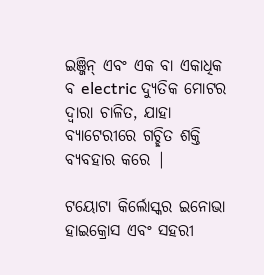ଇଞ୍ଜିନ୍ ଏବଂ ଏକ ବା ଏକାଧିକ ବ electric ଦ୍ୟୁତିକ ମୋଟର ଦ୍ୱାରା ଚାଳିତ, ଯାହା ବ୍ୟାଟେରୀରେ ଗଚ୍ଛିତ ଶକ୍ତି ବ୍ୟବହାର କରେ |

ଟୟୋଟା କିର୍ଲୋସ୍କର ଇନୋଭା ହାଇକ୍ରୋସ ଏବଂ ସହରୀ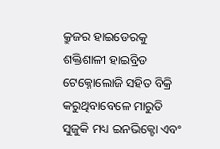କ୍ରୁଜର ହାଇଡେରକୁ ଶକ୍ତିଶାଳୀ ହାଇବ୍ରିଡ ଟେକ୍ନୋଲୋଜି ସହିତ ବିକ୍ରି କରୁଥିବାବେଳେ ମାରୁତି ସୁଜୁକି ମଧ୍ୟ ଇନଭିକ୍ଟୋ ଏବଂ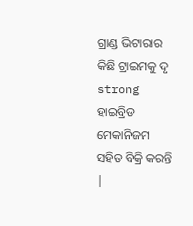ଗ୍ରାଣ୍ଡ ଭିଟାରାର କିଛି ଟ୍ରାଇମକୁ ଦୃ strong ହାଇବ୍ରିଡ ମେକାନିଜମ ସହିତ ବିକ୍ରି କରନ୍ତି |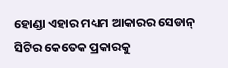ହୋଣ୍ଡା ଏହାର ମଧ୍ୟମ ଆକାରର ସେଡାନ୍ ସିଟିର କେତେକ ପ୍ରକାରକୁ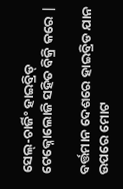ସେଲ୍-ଚାର୍ଜିଂ ହାଇବ୍ରିଡ୍ ଟେକ୍ନୋଲୋଜି ସହିତ ବିକ୍ରି କରେ |

ବର୍ତ୍ତମାନ ଦେଶରେ ହାଇବ୍ରିଡ ଯାନ ଉପରେ ମୋଟ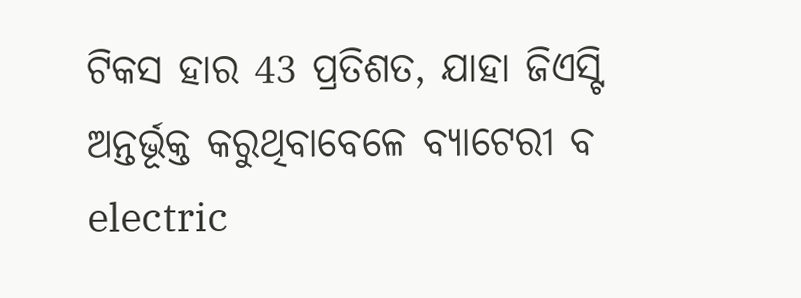ଟିକସ ହାର 43 ପ୍ରତିଶତ, ଯାହା ଜିଏସ୍ଟି ଅନ୍ତର୍ଭୂକ୍ତ କରୁଥିବାବେଳେ ବ୍ୟାଟେରୀ ବ electric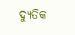ଦ୍ୟୁତିକ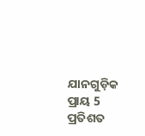ଯାନଗୁଡ଼ିକ ପ୍ରାୟ 5 ପ୍ରତିଶତ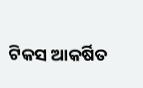ଟିକସ ଆକର୍ଷିତ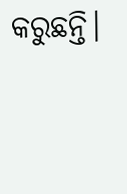କରୁଛନ୍ତି।